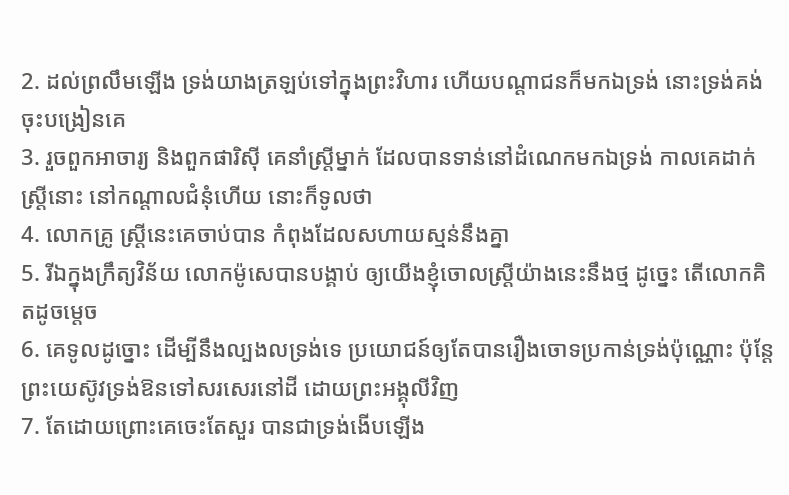2. ដល់ព្រលឹមឡើង ទ្រង់យាងត្រឡប់ទៅក្នុងព្រះវិហារ ហើយបណ្តាជនក៏មកឯទ្រង់ នោះទ្រង់គង់ចុះបង្រៀនគេ
3. រួចពួកអាចារ្យ និងពួកផារិស៊ី គេនាំស្ត្រីម្នាក់ ដែលបានទាន់នៅដំណេកមកឯទ្រង់ កាលគេដាក់ស្ត្រីនោះ នៅកណ្តាលជំនុំហើយ នោះក៏ទូលថា
4. លោកគ្រូ ស្ត្រីនេះគេចាប់បាន កំពុងដែលសហាយស្មន់នឹងគ្នា
5. រីឯក្នុងក្រឹត្យវិន័យ លោកម៉ូសេបានបង្គាប់ ឲ្យយើងខ្ញុំចោលស្ត្រីយ៉ាងនេះនឹងថ្ម ដូច្នេះ តើលោកគិតដូចម្តេច
6. គេទូលដូច្នោះ ដើម្បីនឹងល្បងលទ្រង់ទេ ប្រយោជន៍ឲ្យតែបានរឿងចោទប្រកាន់ទ្រង់ប៉ុណ្ណោះ ប៉ុន្តែព្រះយេស៊ូវទ្រង់ឱនទៅសរសេរនៅដី ដោយព្រះអង្គុលីវិញ
7. តែដោយព្រោះគេចេះតែសួរ បានជាទ្រង់ងើបឡើង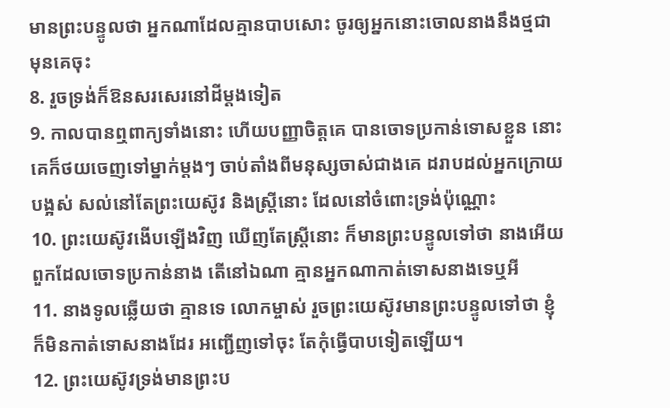មានព្រះបន្ទូលថា អ្នកណាដែលគ្មានបាបសោះ ចូរឲ្យអ្នកនោះចោលនាងនឹងថ្មជាមុនគេចុះ
8. រួចទ្រង់ក៏ឱនសរសេរនៅដីម្តងទៀត
9. កាលបានឮពាក្យទាំងនោះ ហើយបញ្ញាចិត្តគេ បានចោទប្រកាន់ទោសខ្លួន នោះគេក៏ថយចេញទៅម្នាក់ម្តងៗ ចាប់តាំងពីមនុស្សចាស់ជាងគេ ដរាបដល់អ្នកក្រោយបង្អស់ សល់នៅតែព្រះយេស៊ូវ និងស្ត្រីនោះ ដែលនៅចំពោះទ្រង់ប៉ុណ្ណោះ
10. ព្រះយេស៊ូវងើបឡើងវិញ ឃើញតែស្ត្រីនោះ ក៏មានព្រះបន្ទូលទៅថា នាងអើយ ពួកដែលចោទប្រកាន់នាង តើនៅឯណា គ្មានអ្នកណាកាត់ទោសនាងទេឬអី
11. នាងទូលឆ្លើយថា គ្មានទេ លោកម្ចាស់ រួចព្រះយេស៊ូវមានព្រះបន្ទូលទៅថា ខ្ញុំក៏មិនកាត់ទោសនាងដែរ អញ្ជើញទៅចុះ តែកុំធ្វើបាបទៀតឡើយ។
12. ព្រះយេស៊ូវទ្រង់មានព្រះប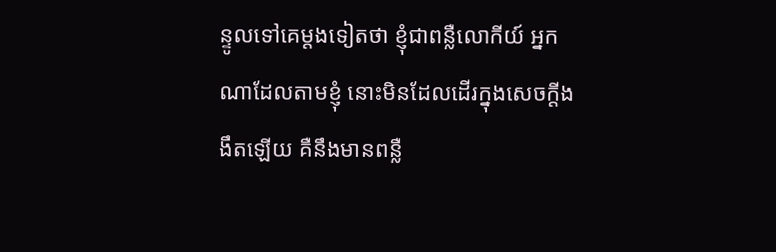ន្ទូលទៅគេម្តងទៀតថា ខ្ញុំជាពន្លឺលោកីយ៍ អ្នកណាដែលតាមខ្ញុំ នោះមិនដែលដើរក្នុងសេចក្តីងងឹតឡើយ គឺនឹងមានពន្លឺ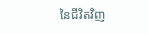នៃជីវិតវិញ